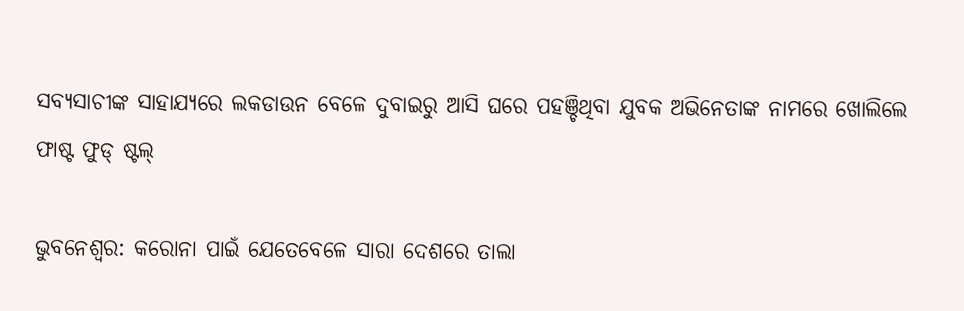ସବ୍ୟସାଚୀଙ୍କ ସାହାଯ୍ୟରେ ଲକଡାଉନ ବେଳେ ଦୁବାଇରୁ ଆସି ଘରେ ପହଞ୍ଚିଥିବା ଯୁବକ ଅଭିନେତାଙ୍କ ନାମରେ ଖୋଲିଲେ ଫାଷ୍ଟ ଫୁଡ୍ ଷ୍ଟଲ୍

ଭୁବନେଶ୍ବର: କରୋନା ପାଇଁ ଯେତେବେଳେ ସାରା ଦେଶରେ ତାଲା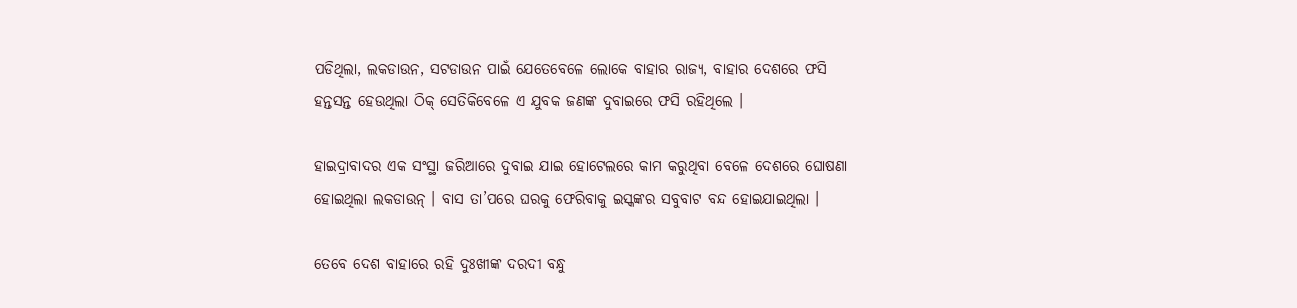ପଡିଥିଲା, ଲକଡାଉନ, ସଟଡାଉନ ପାଇଁ ଯେତେବେଳେ ଲୋକେ ବାହାର ରାଜ୍ୟ, ବାହାର ଦେଶରେ ଫସି ହନ୍ତସନ୍ତ ହେଉଥିଲା ଠିକ୍ ସେତିକିବେଳେ ଏ ଯୁବକ ଜଣଙ୍କ ଦୁବାଇରେ ଫସି ରହିଥିଲେ ।

ହାଇଦ୍ରାବାଦର ଏକ ସଂସ୍ଥା ଜରିଆରେ ଦୁବାଇ ଯାଇ ହୋଟେଲରେ କାମ କରୁଥିବା ବେଳେ ଦେଶରେ ଘୋଷଣା ହୋଇଥିଲା ଲକଡାଉନ୍ । ବାସ ତା’ପରେ ଘରକୁ ଫେରିବାକୁ ଇସ୍କଙ୍କର ସବୁବାଟ ବନ୍ଦ ହୋଇଯାଇଥିଲା ।

ତେବେ ଦେଶ ବାହାରେ ରହି ଦୁଃଖୀଙ୍କ ଦରଦୀ ବନ୍ଧୁ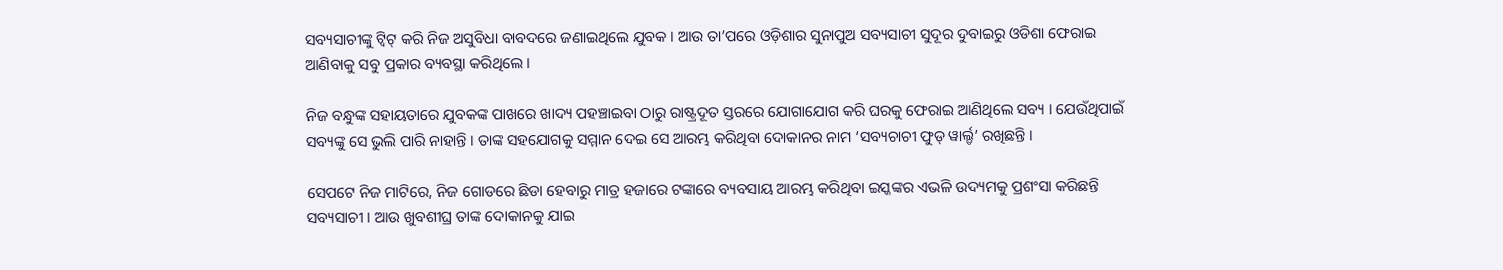ସବ୍ୟସାଚୀଙ୍କୁ ଟ୍ୱିଟ୍ କରି ନିଜ ଅସୁବିଧା ବାବଦରେ ଜଣାଇଥିଲେ ଯୁବକ । ଆଉ ତା’ପରେ ଓଡ଼ିଶାର ସୁନାପୁଅ ସବ୍ୟସାଚୀ ସୁଦୂର ଦୁବାଇରୁ ଓଡିଶା ଫେରାଇ ଆଣିବାକୁ ସବୁ ପ୍ରକାର ବ୍ୟବସ୍ଥା କରିଥିଲେ ।

ନିଜ ବନ୍ଧୁଙ୍କ ସହାୟତାରେ ଯୁବକଙ୍କ ପାଖରେ ଖାଦ୍ୟ ପହଞ୍ଚାଇବା ଠାରୁ ରାଷ୍ଟ୍ରଦୂତ ସ୍ତରରେ ଯୋଗାଯୋଗ କରି ଘରକୁ ଫେରାଇ ଆଣିଥିଲେ ସବ୍ୟ । ଯେଉଁଥିପାଇଁ ସବ୍ୟଙ୍କୁ ସେ ଭୁଲି ପାରି ନାହାନ୍ତି । ତାଙ୍କ ସହଯୋଗକୁ ସମ୍ମାନ ଦେଇ ସେ ଆରମ୍ଭ କରିଥିବା ଦୋକାନର ନାମ ‘ସବ୍ୟଚାଚୀ ଫୁଡ୍ ୱାର୍ଲ୍ଡ’ ରଖିଛନ୍ତି ।

ସେପଟେ ନିଜ ମାଟିରେ, ନିଜ ଗୋଡରେ ଛିଡା ହେବାରୁ ମାତ୍ର ହଜାରେ ଟଙ୍କାରେ ବ୍ୟବସାୟ ଆରମ୍ଭ କରିଥିବା ଇସ୍କଙ୍କର ଏଭଳି ଉଦ୍ୟମକୁ ପ୍ରଶଂସା କରିଛନ୍ତି ସବ୍ୟସାଚୀ । ଆଉ ଖୁବଶୀଘ୍ର ତାଙ୍କ ଦୋକାନକୁ ଯାଇ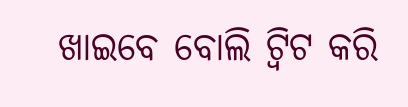ଖାଇବେ ବୋଲି ଟ୍ବିଟ କରି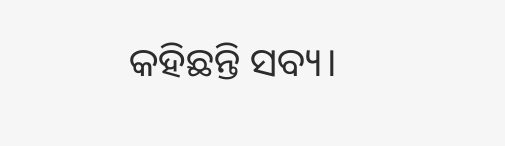କହିଛନ୍ତି ସବ୍ୟ।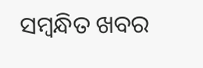ସମ୍ବନ୍ଧିତ ଖବର